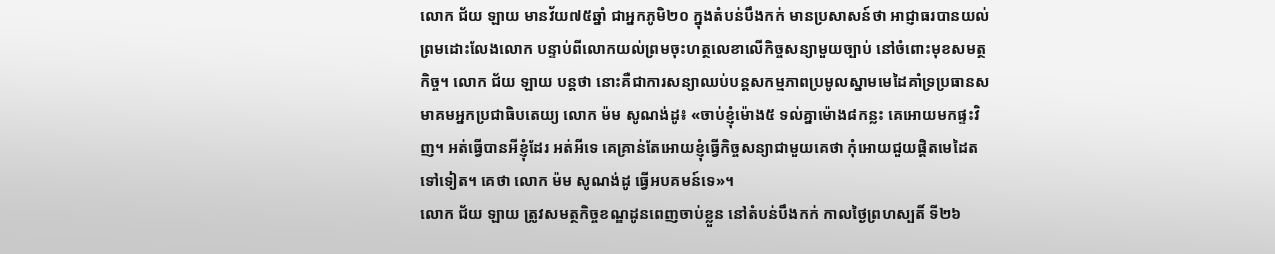លោក ជ័យ ឡាយ មានវ័យ៧៥ឆ្នាំ ជាអ្នកភូមិ២០ ក្នុងតំបន់បឹងកក់ មានប្រសាសន៍ថា អាជ្ញាធរបានយល់ព្រមដោះលែងលោក បន្ទាប់ពីលោកយល់ព្រមចុះហត្ថលេខាលើកិច្ចសន្យាមួយច្បាប់ នៅចំពោះមុខសមត្ថកិច្ច។ លោក ជ័យ ឡាយ បន្តថា នោះគឺជាការសន្យាឈប់បន្តសកម្មភាពប្រមូលស្នាមមេដៃគាំទ្រប្រធានសមាគមអ្នកប្រជាធិបតេយ្យ លោក ម៉ម សូណង់ដូ៖ «ចាប់ខ្ញុំម៉ោង៥ ទល់គ្នាម៉ោង៨កន្លះ គេអោយមកផ្ទះវិញ។ អត់ធ្វើបានអីខ្ញុំដែរ អត់អីទេ គេគ្រាន់តែអោយខ្ញុំធ្វើកិច្ចសន្យាជាមួយគេថា កុំអោយជួយផ្ដិតមេដៃតទៅទៀត។ គេថា លោក ម៉ម សូណង់ដូ ធ្វើអបគមន៍ទេ»។
លោក ជ័យ ឡាយ ត្រូវសមត្ថកិច្ចខណ្ឌដូនពេញចាប់ខ្លួន នៅតំបន់បឹងកក់ កាលថ្ងៃព្រហស្បតិ៍ ទី២៦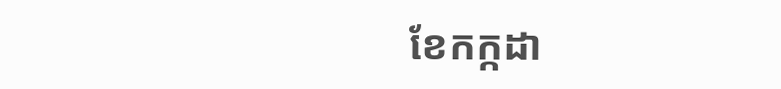ខែកក្កដា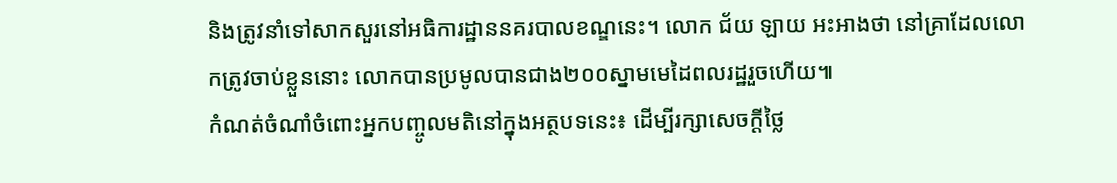និងត្រូវនាំទៅសាកសួរនៅអធិការដ្ឋាននគរបាលខណ្ឌនេះ។ លោក ជ័យ ឡាយ អះអាងថា នៅគ្រាដែលលោកត្រូវចាប់ខ្លួននោះ លោកបានប្រមូលបានជាង២០០ស្នាមមេដៃពលរដ្ឋរួចហើយ៕
កំណត់ចំណាំចំពោះអ្នកបញ្ចូលមតិនៅក្នុងអត្ថបទនេះ៖ ដើម្បីរក្សាសេចក្ដីថ្លៃ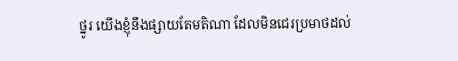ថ្នូរ យើងខ្ញុំនឹងផ្សាយតែមតិណា ដែលមិនជេរប្រមាថដល់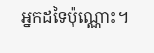អ្នកដទៃប៉ុណ្ណោះ។